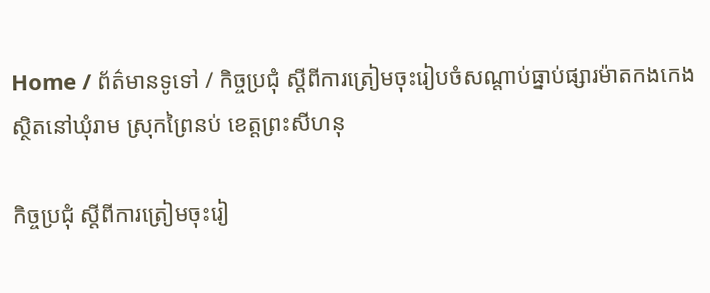Home / ព័ត៌មានទូទៅ / កិច្ចប្រជុំ ស្តីពីការត្រៀមចុះរៀបចំសណ្តាប់ធ្នាប់ផ្សារម៉ាតកងកេង ស្ថិតនៅឃុំរាម ស្រុកព្រៃនប់ ខេត្តព្រះសីហនុ

កិច្ចប្រជុំ ស្តីពីការត្រៀមចុះរៀ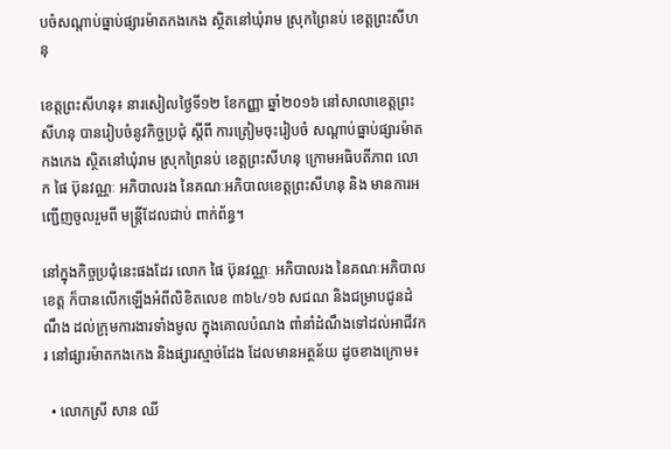បចំសណ្តាប់ធ្នាប់ផ្សារម៉ាតកងកេង ស្ថិតនៅឃុំរាម ស្រុកព្រៃនប់ ខេត្តព្រះសីហនុ

ខេត្តព្រះសីហនុ៖ នារសៀលថ្ងៃទី១២ ខែកញ្ញា ឆ្នាំ២០១៦ នៅសាលាខេត្តព្រះសីហនុ បានរៀបចំនូវកិច្ចប្រជុំ ស្តីពី ការត្រៀមចុះរៀបចំ សណ្តាប់ធ្នាប់ផ្សារម៉ាតកងកេង ស្ថិតនៅឃុំរាម ស្រុកព្រៃនប់ ខេត្តព្រះសីហនុ ក្រោមអធិបតីភាព លោក ផៃ ប៊ុនវណ្ណៈ អភិបាលរង នៃគណៈអភិបាលខេត្តព្រះសីហនុ និង មានការអញ្ជើញចូលរួមពី មន្រ្តីដែលជាប់ ពាក់ព័ន្ធ។

នៅក្នុងកិច្ចប្រជុំនេះផងដែរ លោក ផៃ ប៊ុនវណ្ណៈ អភិបាលរង នៃគណៈអភិបាលខេត្ត ក៏បានលើកឡើងអំពីលិខិតលេខ ៣៦៤/១៦ សជណ និងជម្រាបជូនដំណឹង ដល់ក្រុមការងារទាំងមូល ក្នុងគោលបំណង ពាំនាំដំណឹងទៅដល់អាជីវករ នៅផ្សារម៉ាតកងកេង និងផ្សារស្មាច់ដែង ដែលមានអត្ថន័យ ដូចខាងក្រោម៖

  • លោកស្រី សាន ឈី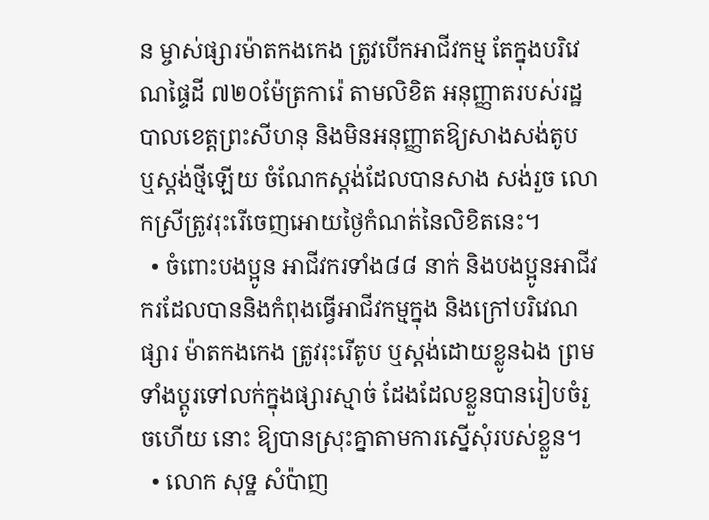ន ម្ចាស់ផ្សារម៉ាតកងកេង ត្រូវបើកអាជីវកម្ម តែក្នុងបរិវេណផៃ្ទដី ៧២០ម៉ែត្រការ៉េ តាមលិខិត អនុញ្ញាតរបស់រដ្ឋបាលខេត្តព្រះសីហនុ និងមិនអនុញ្ញាតឱ្យសាងសង់តូប ឬស្តង់ថ្មីឡើយ ចំណែកស្តង់ដែលបានសាង សង់រួច លោកស្រីត្រូវរុះរើចេញអោយថ្ងៃកំណត់នៃលិខិតនេះ។
  • ចំពោះបងប្អូន អាជីវករទាំង៨៨ នាក់ និងបងប្អូនអាជីវករដែលបាននិងកំពុងធ្វើអាជីវកម្មក្នុង និងក្រៅបរិវេណផ្សារ ម៉ាតកងកេង ត្រូវរុះរើតូប ឬស្តង់ដោយខ្លូនឯង ព្រមទាំងប្តូរទៅលក់ក្នុងផ្សារស្មាច់ ដែងដែលខ្លួនបានរៀបចំរួចហើយ នោះ ឱ្យបានស្រុះគ្នាតាមការស្នើសុំរបស់ខ្លួន។
  • លោក សុទ្ឋ សំប៉ាញ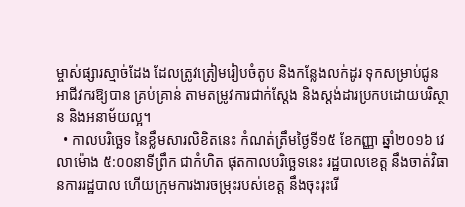ម្ចាស់ផ្សារស្មាច់ដែង ដែលត្រូវត្រៀមរៀបចំតូប និងកន្លែងលក់ដូរ ទុកសម្រាប់ជូនអាជីវករឱ្យបាន គ្រប់គ្រាន់ តាមតម្រូវការជាក់ស្តែង និងស្តង់ដារប្រកបដោយបរិស្ថាន និងអនាម័យល្អ។
  • កាលបរិច្ឆេទ នៃខ្លឹមសារលិខិតនេះ កំណត់ត្រឹមថ្ងៃទី១៥ ខែកញ្ញា ឆ្នាំ២០១៦ វេលាម៉ោង ៥:០០នាទីព្រឹក ជាកំហិត ផុតកាលបរិច្ឆេទនេះ រដ្ឋបាលខេត្ត នឹងចាត់វិធានការរដ្ឋបាល ហើយក្រុមការងារចម្រុះរបស់ខេត្ត នឹងចុះរុះរើ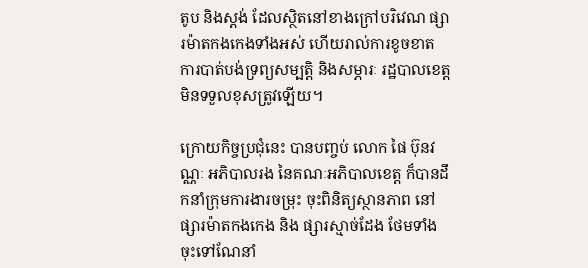តូប និងស្តង់ ដែលស្ថិតនៅខាងក្រៅបរិវេណ ផ្សារម៉ាតកងកេងទាំងអស់ ហើយរាល់ការខូចខាត ការបាត់បង់ទ្រព្យសម្បត្តិ និងសម្ភារៈ រដ្ឋបាលខេត្ត មិនទទួលខុសត្រូវឡើយ។

ក្រោយកិច្ចប្រជុំនេះ បានបញ្ចប់ លោក ផៃ ប៊ុនវណ្ណៈ អភិបាលរង នៃគណៈអភិបាលខេត្ត ក៏បានដឹកនាំក្រុមការងារចម្រុះ ចុះពិនិត្យស្ថានភាព នៅផ្សារម៉ាតកងកេង និង ផ្សារស្មាច់ដែង ថែមទាំងចុះទៅណែនាំ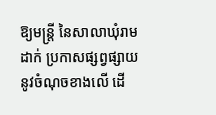ឱ្យមន្រ្តី នៃសាលាឃុំរាម ដាក់ ប្រកាសផ្សព្វផ្សាយ នូវចំណុចខាងលើ ដើ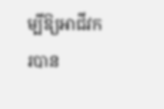ម្បីឱ្យអាជីវករបាន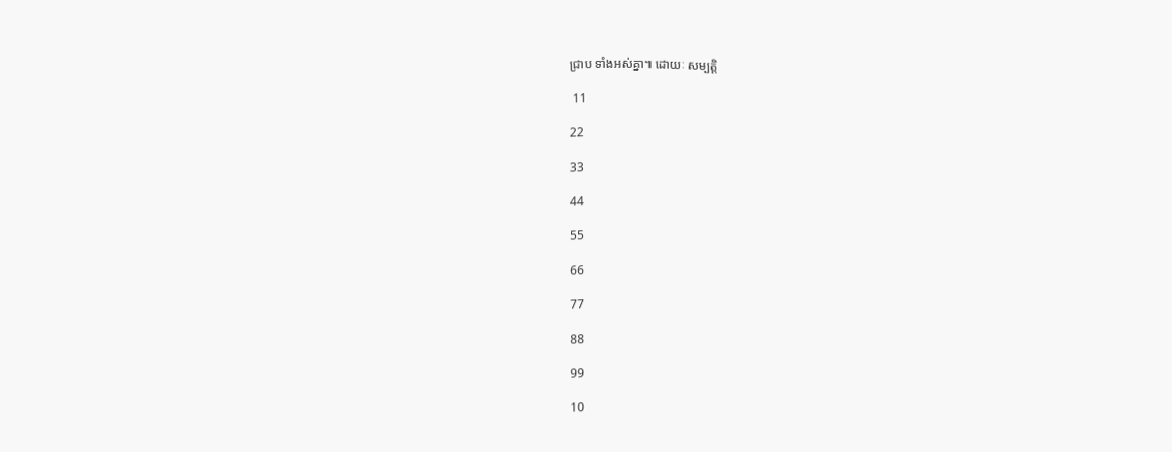ជ្រាប ទាំងអស់គ្នា៕ ដោយៈ សម្បត្តិ

 11

22

33

44

55

66

77

88

99

10